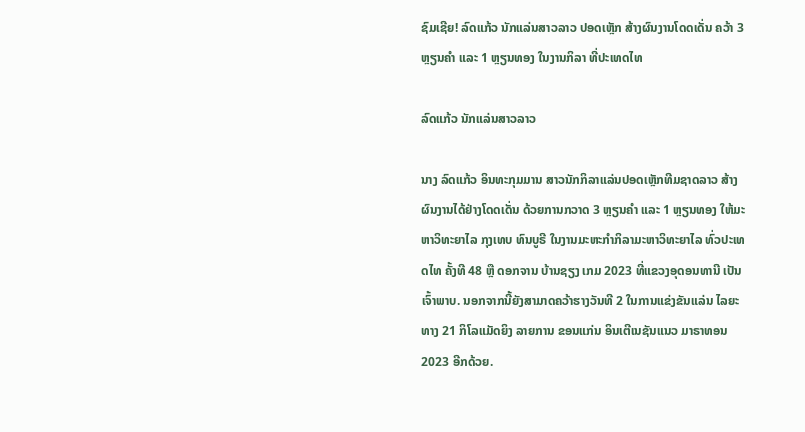ຊົມເຊີຍ! ລົດແກ້ວ ນັກແລ່ນສາວລາວ ປອດເຫຼັກ ສ້າງຜົນງານໂດດເດັ່ນ ຄວ້າ 3 ຫຼຽນຄຳ ແລະ 1 ຫຼຽນທອງ ໃນງານກິລາ ທີ່ປະເທດໄທ

ລົດແກ້ວ ນັກແລ່ນສາວລາວ

ນາງ ລົດແກ້ວ ອິນທະກຸມມານ ສາວນັກກິລາແລ່ນປອດເຫຼັກທີມຊາດລາວ ສ້າງຜົນງານໄດ້ຢ່າງໂດດເດັ່ນ ດ້ວຍການກວາດ 3 ຫຼຽນຄຳ ແລະ 1 ຫຼຽນທອງ ໃຫ້ມະຫາວິທະຍາໄລ ກຸງເທບ ທົນບູຣີ ໃນງານມະຫະກຳກິລາມະຫາວິທະຍາໄລ ທົ່ວປະເທດໄທ ຄັ້ງທີ 48 ຫຼື ດອກຈານ ບ້ານຊຽງ ເກມ 2023 ທີ່ແຂວງອຸດອນທານີ ເປັນເຈົ້າພາບ. ນອກຈາກນີ້ຍັງສາມາດຄວ້າຮາງວັນທີ 2 ໃນການແຂ່ງຂັນແລ່ນ ໄລຍະທາງ 21 ກິໂລແມັດຍິງ ລາຍການ ຂອນແກ່ນ ອິນເຕີເນຊັນແນວ ມາຣາທອນ 2023 ອີກດ້ວຍ.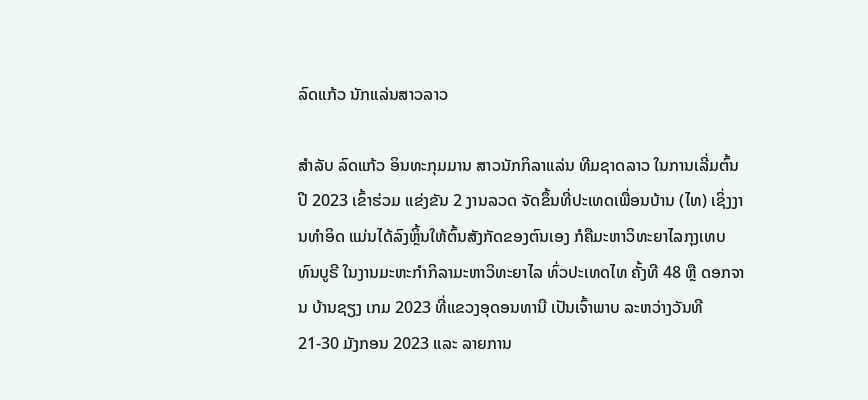ລົດແກ້ວ ນັກແລ່ນສາວລາວ

ສໍາລັບ ລົດແກ້ວ ອິນທະກຸມມານ ສາວນັກກິລາແລ່ນ ທີມຊາດລາວ ໃນການເລີ່ມຕົ້ນປີ 2023 ເຂົ້າຮ່ວມ ແຂ່ງຂັນ 2 ງານລວດ ຈັດຂຶ້ນທີ່ປະເທດເພື່ອນບ້ານ (ໄທ) ເຊິ່ງງານທໍາອິດ ແມ່ນໄດ້ລົງຫຼິ້ນໃຫ້ຕົ້ນສັງກັດຂອງຕົນເອງ ກໍຄືມະຫາວິທະຍາໄລກຸງເທບ ທົນບູຣີ ໃນງານມະຫະກໍາກິລາມະຫາວິທະຍາໄລ ທົ່ວປະເທດໄທ ຄັ້ງທີ 48 ຫຼື ດອກຈານ ບ້ານຊຽງ ເກມ 2023 ທີ່ແຂວງອຸດອນທານີ ເປັນເຈົ້າພາບ ລະຫວ່າງວັນທີ 21-30 ມັງກອນ 2023 ແລະ ລາຍການ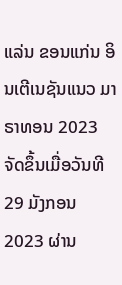ແລ່ນ ຂອນແກ່ນ ອິນເຕີເນຊັນແນວ ມາຣາທອນ 2023 ຈັດຂຶ້ນເມື່ອວັນທີ 29 ມັງກອນ 2023 ຜ່ານ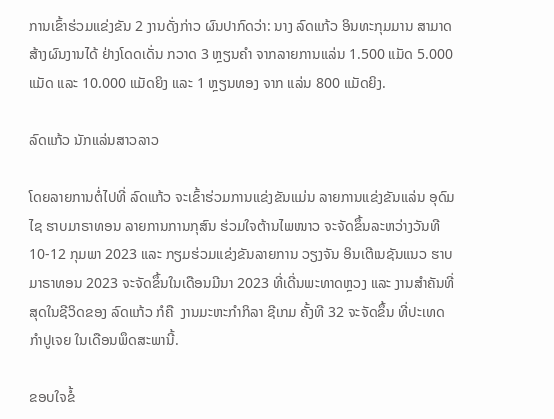ການເຂົ້າຮ່ວມແຂ່ງຂັນ 2 ງານດັ່ງກ່າວ ຜົນປາກົດວ່າ: ນາງ ລົດແກ້ວ ອິນທະກຸມມານ ສາມາດສ້າງຜົນງານໄດ້ ຢ່າງໂດດເດັ່ນ ກວາດ 3 ຫຼຽນຄໍາ ຈາກລາຍການແລ່ນ 1.500 ແມັດ 5.000 ແມັດ ແລະ 10.000 ແມັດຍິງ ແລະ 1 ຫຼຽນທອງ ຈາກ ແລ່ນ 800 ແມັດຍິງ.

ລົດແກ້ວ ນັກແລ່ນສາວລາວ

ໂດຍລາຍການຕໍ່ໄປທີ່ ລົດແກ້ວ ຈະເຂົ້າຮ່ວມການແຂ່ງຂັນແມ່ນ ລາຍການແຂ່ງຂັນແລ່ນ ອຸດົມໄຊ ຮາບມາຣາທອນ ລາຍການການກຸສົນ ຮ່ວມໃຈຕ້ານໄພໜາວ ຈະຈັດຂຶ້ນລະຫວ່າງວັນທີ 10-12 ກຸມພາ 2023 ແລະ ກຽມຮ່ວມແຂ່ງຂັນລາຍການ ວຽງຈັນ ອິນເຕີເນຊັນແນວ ຮາບມາຣາທອນ 2023 ຈະຈັດຂຶ້ນໃນເດືອນມີນາ 2023 ທີ່ເດີ່ນພະທາດຫຼວງ ແລະ ງານສຳຄັນທີ່ສຸດໃນຊີວິດຂອງ ລົດແກ້ວ ກໍຄື  ງານມະຫະກຳກິລາ ຊີເກມ ຄັ້ງທີ 32 ຈະຈັດຂຶ້ນ ທີ່ປະເທດກຳປູເຈຍ ໃນເດືອນພຶດສະພານີ້.

ຂອບໃຈຂໍ້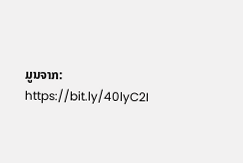ມູນຈາກ: https://bit.ly/40lyC2I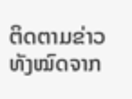ຕິດຕາມຂ່າວທັງໝົດຈາກ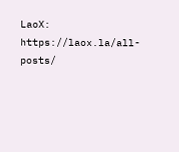LaoX: https://laox.la/all-posts/